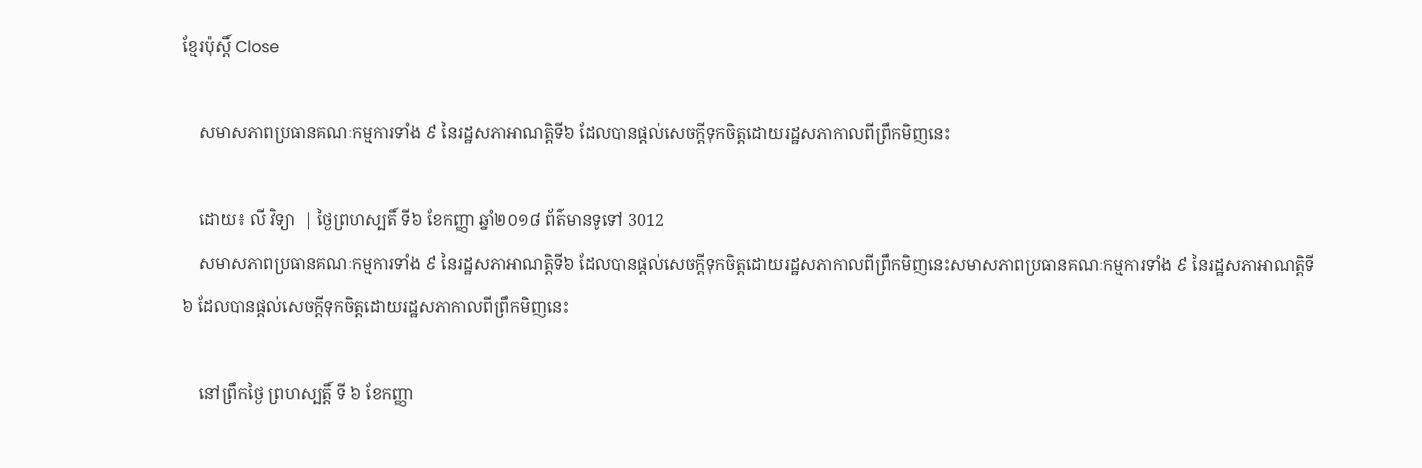ខ្មែរប៉ុស្ដិ៍ Close

    សមាសភាពប្រធានគណៈកម្មការទាំង ៩ នៃរដ្ឋសភាអាណត្តិទី៦ ដែលបានផ្ដល់សេចក្ដីទុកចិត្តដោយរដ្ឋសភាកាលពីព្រឹកមិញនេះ

    ដោយ៖ លី វិទ្យា  | ថ្ងៃព្រហស្បតិ៍ ទី៦ ខែកញ្ញា ឆ្នាំ២០១៨ ព័ត៌មានទូទៅ 3012
    សមាសភាពប្រធានគណៈកម្មការទាំង ៩ នៃរដ្ឋសភាអាណត្តិទី៦ ដែលបានផ្ដល់សេចក្ដីទុកចិត្តដោយរដ្ឋសភាកាលពីព្រឹកមិញនេះសមាសភាពប្រធានគណៈកម្មការទាំង ៩ នៃរដ្ឋសភាអាណត្តិទី៦ ដែលបានផ្ដល់សេចក្ដីទុកចិត្តដោយរដ្ឋសភាកាលពីព្រឹកមិញនេះ

    នៅព្រឹកថ្ងៃ ព្រហស្បត្តិ៍ ទី ៦ ខែកញ្ញា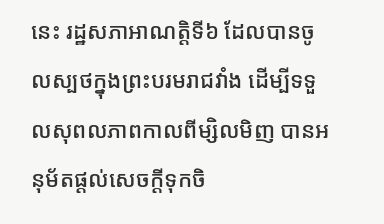នេះ រដ្ឋសភាអាណត្តិទី៦ ដែលបានចូលស្បថក្នុងព្រះបរមរាជវាំង ដើម្បីទទួលសុពលភាពកាលពីម្សិលមិញ បានអនុម័តផ្ដល់សេចក្ដីទុកចិ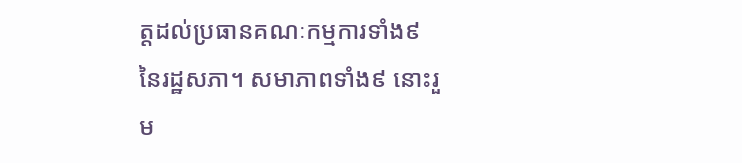ត្តដល់ប្រធានគណៈកម្មការទាំង៩ នៃរដ្ឋសភា។ សមាភាពទាំង៩ នោះរួម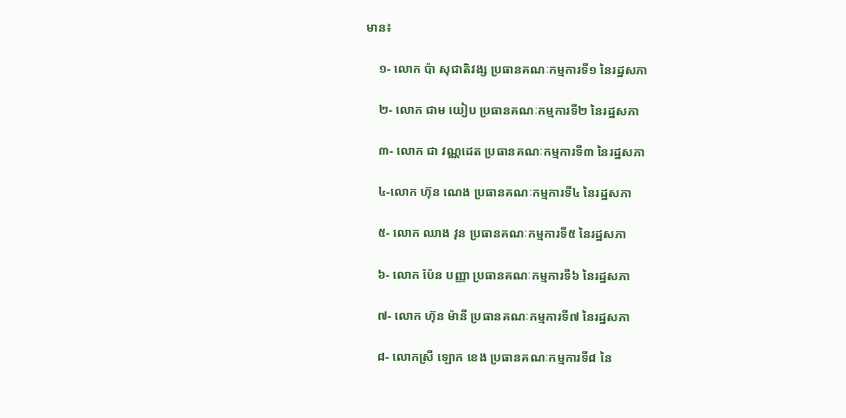មាន៖

    ១- លោក ប៉ា សុជាតិវង្ស ប្រធានគណៈកម្មការទី១ នៃរដ្ឋសភា

    ២- លោក ជាម យៀប ប្រធានគណៈកម្មការទី២ នៃរដ្ឋសភា

    ៣- លោក ជា វណ្ណដេត ប្រធានគណៈកម្មការទី៣ នៃរដ្ឋសភា

    ៤-លោក ហ៊ុន ណេង ប្រធានគណៈកម្មការទី៤ នៃរដ្ឋសភា

    ៥- លោក ឈាង វុន ប្រធានគណៈកម្មការទី៥ នៃរដ្ឋសភា

    ៦- លោក ប៉ែន បញ្ញា ប្រធានគណៈកម្មការទី៦ នៃរដ្ឋសភា

    ៧- លោក ហ៊ុន ម៉ានី ប្រធានគណៈកម្មការទី៧ នៃរដ្ឋសភា

    ៨- លោកស្រី ឡោក ខេង ប្រធានគណៈកម្មការទី៨ នៃ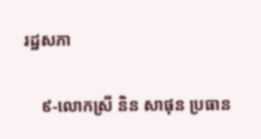រដ្ឋសភា

    ៩-លោកស្រី និន សាផុន ប្រធាន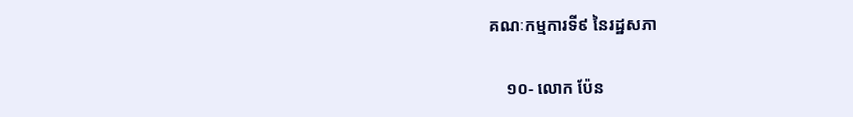គណៈកម្មការទី៩ នៃរដ្ឋសភា

    ១០- លោក ប៉ែន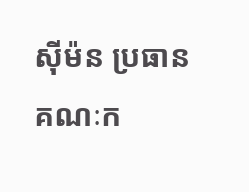ស៊ីម៉ន ប្រធានគណៈក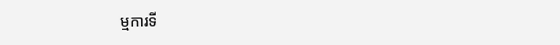ម្មការទី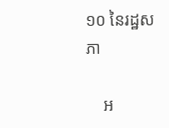១០ នៃរដ្ឋសភា

    អ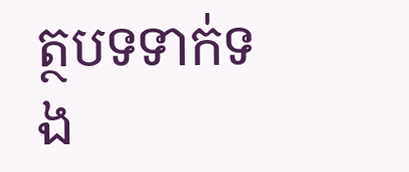ត្ថបទទាក់ទង